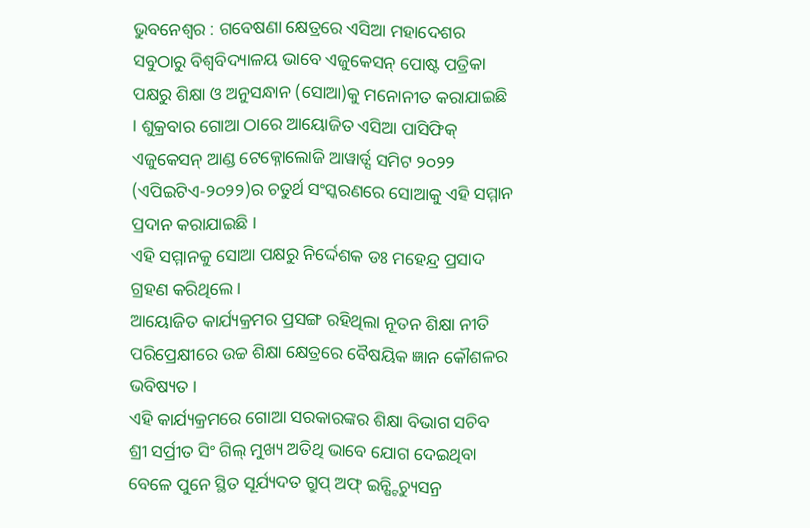ଭୁବନେଶ୍ୱର : ଗବେଷଣା କ୍ଷେତ୍ରରେ ଏସିଆ ମହାଦେଶର ସବୁଠାରୁ ବିଶ୍ୱବିଦ୍ୟାଳୟ ଭାବେ ଏଜୁକେସନ୍ ପୋଷ୍ଟ ପତ୍ରିକା ପକ୍ଷରୁ ଶିକ୍ଷା ଓ ଅନୁସନ୍ଧାନ (ସୋଆ)କୁ ମନୋନୀତ କରାଯାଇଛି । ଶୁକ୍ରବାର ଗୋଆ ଠାରେ ଆୟୋଜିତ ଏସିଆ ପାସିଫିକ୍ ଏଜୁକେସନ୍ ଆଣ୍ଡ ଟେକ୍ନୋଲୋଜି ଆୱାର୍ଡ୍ସ ସମିଟ ୨୦୨୨ (ଏପିଇଟିଏ-୨୦୨୨)ର ଚତୁର୍ଥ ସଂସ୍କରଣରେ ସୋଆକୁ ଏହି ସମ୍ମାନ ପ୍ରଦାନ କରାଯାଇଛି ।
ଏହି ସମ୍ମାନକୁ ସୋଆ ପକ୍ଷରୁ ନିର୍ଦ୍ଦେଶକ ଡଃ ମହେନ୍ଦ୍ର ପ୍ରସାଦ ଗ୍ରହଣ କରିଥିଲେ ।
ଆୟୋଜିତ କାର୍ଯ୍ୟକ୍ରମର ପ୍ରସଙ୍ଗ ରହିଥିଲା ନୂତନ ଶିକ୍ଷା ନୀତି ପରିପ୍ରେକ୍ଷୀରେ ଉଚ୍ଚ ଶିକ୍ଷା କ୍ଷେତ୍ରରେ ବୈଷୟିକ ଜ୍ଞାନ କୌଶଳର ଭବିଷ୍ୟତ ।
ଏହି କାର୍ଯ୍ୟକ୍ରମରେ ଗୋଆ ସରକାରଙ୍କର ଶିକ୍ଷା ବିଭାଗ ସଚିବ ଶ୍ରୀ ସର୍ପ୍ରୀତ ସିଂ ଗିଲ୍ ମୁଖ୍ୟ ଅତିଥି ଭାବେ ଯୋଗ ଦେଇଥିବା ବେଳେ ପୁନେ ସ୍ଥିତ ସୂର୍ଯ୍ୟଦତ ଗ୍ରୁପ୍ ଅଫ୍ ଇନ୍ଷ୍ଟିଚ୍ୟୁସନ୍ର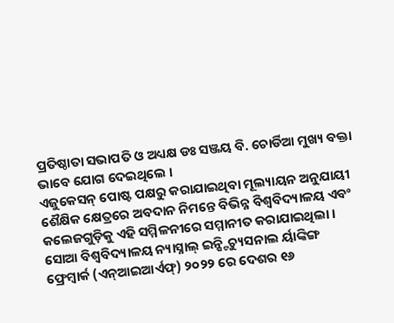ପ୍ରତିଷ୍ଠାତା ସଭାପତି ଓ ଅଧ୍ୟକ୍ଷ ଡଃ ସଞ୍ଜୟ ବି. ଚୋର୍ଡିଆ ମୁଖ୍ୟ ବକ୍ତା ଭାବେ ଯୋଗ ଦେଇଥିଲେ ।
ଏଜୁକେସନ୍ ପୋଷ୍ଟ ପକ୍ଷରୁ କରାଯାଇଥିବା ମୂଲ୍ୟାୟନ ଅନୁଯାୟୀ ଶୈକ୍ଷିକ କ୍ଷେତ୍ରରେ ଅବଦାନ ନିମନ୍ତେ ବିଭିନ୍ନ ବିଶ୍ୱବିଦ୍ୟାଳୟ ଏବଂ କଲେଜଗୁଡ଼ିକୁ ଏହି ସମ୍ମିଳନୀରେ ସମ୍ମାନୀତ କରାଯାଇଥିଲା ।
ସୋଆ ବିଶ୍ୱବିଦ୍ୟାଳୟ ନ୍ୟାସ୍ନାଲ୍ ଇନ୍ଷ୍ଟିଚ୍ୟୁସନାଲ ର୍ୟାଙ୍କିଙ୍ଗ ଫ୍ରେମ୍ୱାର୍କ (ଏନ୍ଆଇଆର୍ଏଫ୍) ୨୦୨୨ ରେ ଦେଶର ୧୬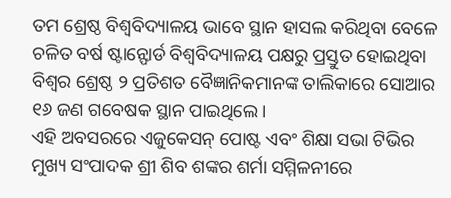ତମ ଶ୍ରେଷ୍ଠ ବିଶ୍ୱବିଦ୍ୟାଳୟ ଭାବେ ସ୍ଥାନ ହାସଲ କରିଥିବା ବେଳେ ଚଳିତ ବର୍ଷ ଷ୍ଟାନ୍ଫୋର୍ଡ ବିଶ୍ୱବିଦ୍ୟାଳୟ ପକ୍ଷରୁ ପ୍ରସ୍ତୁତ ହୋଇଥିବା ବିଶ୍ୱର ଶ୍ରେଷ୍ଠ ୨ ପ୍ରତିଶତ ବୈଜ୍ଞାନିକମାନଙ୍କ ତାଲିକାରେ ସୋଆର ୧୬ ଜଣ ଗବେଷକ ସ୍ଥାନ ପାଇଥିଲେ ।
ଏହି ଅବସରରେ ଏଜୁକେସନ୍ ପୋଷ୍ଟ ଏବଂ ଶିକ୍ଷା ସଭା ଟିଭିର ମୁଖ୍ୟ ସଂପାଦକ ଶ୍ରୀ ଶିବ ଶଙ୍କର ଶର୍ମା ସମ୍ମିଳନୀରେ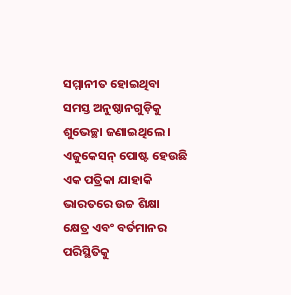ସମ୍ମାନୀତ ହୋଇଥିବା ସମସ୍ତ ଅନୁଷ୍ଠାନଗୁଡ଼ିକୁ ଶୁଭେଚ୍ଛା ଜଣାଇଥିଲେ । ଏଜୁକେସନ୍ ପୋଷ୍ଟ ହେଉଛି ଏକ ପତ୍ରିକା ଯାହାକି ଭାରତରେ ଉଚ୍ଚ ଶିକ୍ଷା କ୍ଷେତ୍ର ଏବଂ ବର୍ତମାନର ପରିସ୍ଥିତିକୁ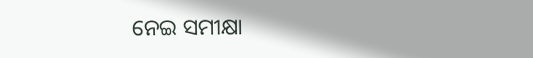ନେଇ ସମୀକ୍ଷା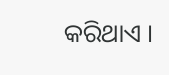କରିଥାଏ ।